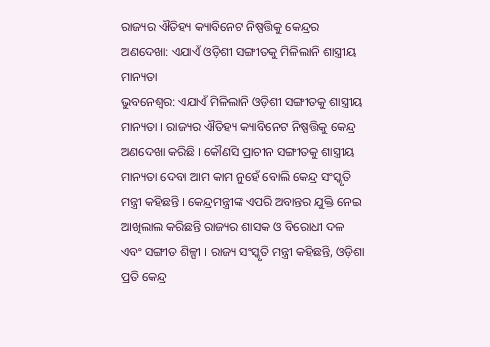ରାଜ୍ୟର ଐତିହ୍ୟ କ୍ୟାବିନେଟ ନିଷ୍ପତ୍ତିକୁ କେନ୍ଦ୍ରର ଅଣଦେଖା: ଏଯାଏଁ ଓଡ଼ିଶୀ ସଙ୍ଗୀତକୁ ମିଳିଲାନି ଶାସ୍ତ୍ରୀୟ ମାନ୍ୟତା
ଭୁବନେଶ୍ୱର: ଏଯାଏଁ ମିଳିଲାନି ଓଡ଼ିଶୀ ସଙ୍ଗୀତକୁ ଶାସ୍ତ୍ରୀୟ ମାନ୍ୟତା । ରାଜ୍ୟର ଐତିହ୍ୟ କ୍ୟାବିନେଟ ନିଷ୍ପତ୍ତିକୁ କେନ୍ଦ୍ର ଅଣଦେଖା କରିଛି । କୌଣସି ପ୍ରାଚୀନ ସଙ୍ଗୀତକୁ ଶାସ୍ତ୍ରୀୟ ମାନ୍ୟତା ଦେବା ଆମ କାମ ନୁହେଁ ବୋଲି କେନ୍ଦ୍ର ସଂସ୍କୃତି ମନ୍ତ୍ରୀ କହିଛନ୍ତି । କେନ୍ଦ୍ରମନ୍ତ୍ରୀଙ୍କ ଏପରି ଅବାନ୍ତର ଯୁକ୍ତି ନେଇ ଆଖିଲାଲ କରିଛନ୍ତି ରାଜ୍ୟର ଶାସକ ଓ ବିରୋଧୀ ଦଳ ଏବଂ ସଙ୍ଗୀତ ଶିଳ୍ପୀ । ରାଜ୍ୟ ସଂସ୍କୃତି ମନ୍ତ୍ରୀ କହିଛନ୍ତି, ଓଡ଼ିଶା ପ୍ରତି କେନ୍ଦ୍ର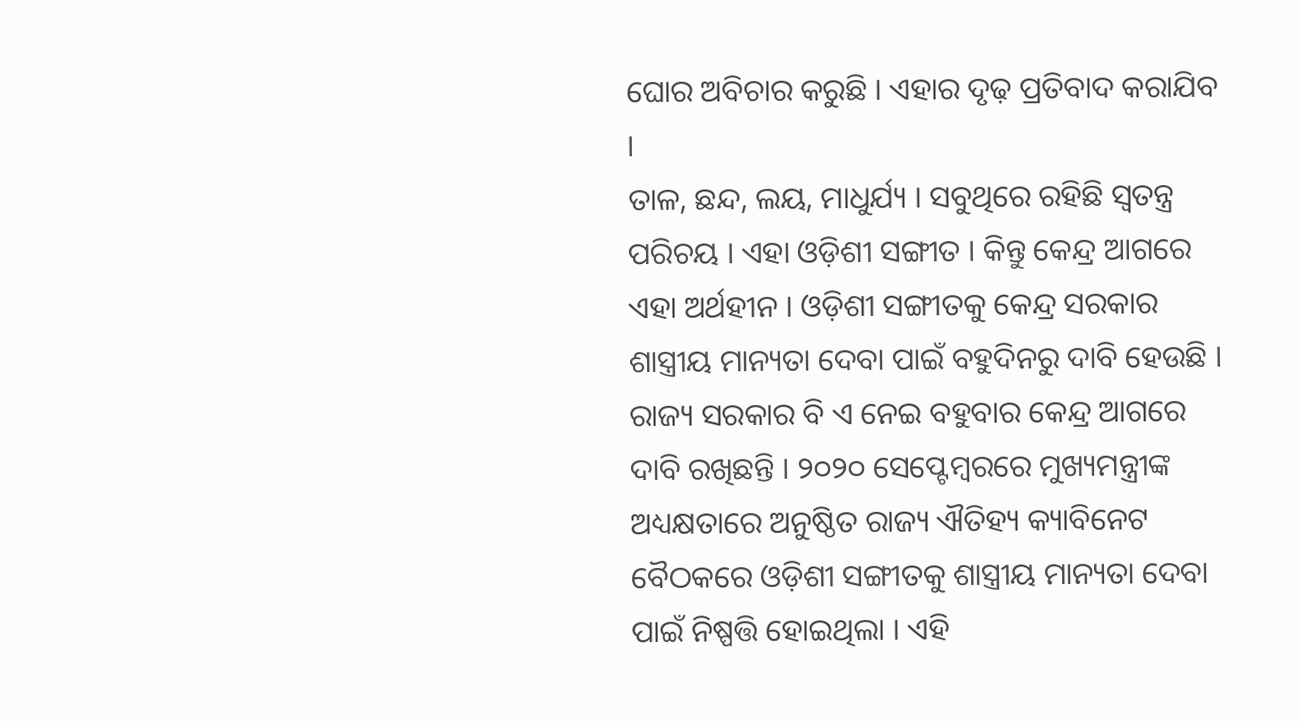ଘୋର ଅବିଚାର କରୁଛି । ଏହାର ଦୃଢ଼ ପ୍ରତିବାଦ କରାଯିବ ।
ତାଳ, ଛନ୍ଦ, ଲୟ, ମାଧୁର୍ଯ୍ୟ । ସବୁଥିରେ ରହିଛି ସ୍ୱତନ୍ତ୍ର ପରିଚୟ । ଏହା ଓଡ଼ିଶୀ ସଙ୍ଗୀତ । କିନ୍ତୁ କେନ୍ଦ୍ର ଆଗରେ ଏହା ଅର୍ଥହୀନ । ଓଡ଼ିଶୀ ସଙ୍ଗୀତକୁ କେନ୍ଦ୍ର ସରକାର ଶାସ୍ତ୍ରୀୟ ମାନ୍ୟତା ଦେବା ପାଇଁ ବହୁଦିନରୁ ଦାବି ହେଉଛି । ରାଜ୍ୟ ସରକାର ବି ଏ ନେଇ ବହୁବାର କେନ୍ଦ୍ର ଆଗରେ ଦାବି ରଖିଛନ୍ତି । ୨୦୨୦ ସେପ୍ଟେମ୍ବରରେ ମୁଖ୍ୟମନ୍ତ୍ରୀଙ୍କ ଅଧ୍ୟକ୍ଷତାରେ ଅନୁଷ୍ଠିତ ରାଜ୍ୟ ଐତିହ୍ୟ କ୍ୟାବିନେଟ ବୈଠକରେ ଓଡ଼ିଶୀ ସଙ୍ଗୀତକୁ ଶାସ୍ତ୍ରୀୟ ମାନ୍ୟତା ଦେବା ପାଇଁ ନିଷ୍ପତ୍ତି ହୋଇଥିଲା । ଏହି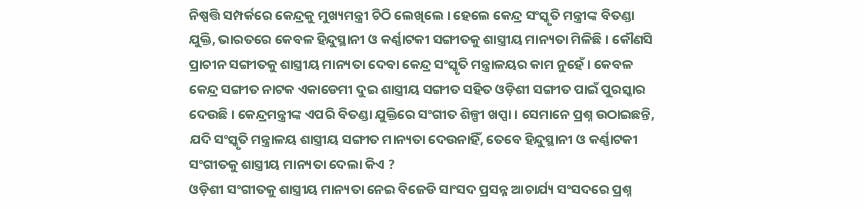ନିଷ୍ପତ୍ତି ସମ୍ପର୍କରେ କେନ୍ଦ୍ରକୁ ମୁଖ୍ୟମନ୍ତ୍ରୀ ଚିଠି ଲେଖିଲେ । ହେଲେ କେନ୍ଦ୍ର ସଂସ୍କୃତି ମନ୍ତ୍ରୀଙ୍କ ବିତଣ୍ଡା ଯୁକ୍ତି, ଭାରତରେ କେବଳ ହିନ୍ଦୁସ୍ଥାନୀ ଓ କର୍ଣ୍ଣାଟକୀ ସଙ୍ଗୀତକୁ ଶାସ୍ତ୍ରୀୟ ମାନ୍ୟତା ମିଳିଛି । କୌଣସି ପ୍ରାଚୀନ ସଙ୍ଗୀତକୁ ଶାସ୍ତ୍ରୀୟ ମାନ୍ୟତା ଦେବା କେନ୍ଦ୍ର ସଂସ୍କୃତି ମନ୍ତ୍ରାଳୟର କାମ ନୁହେଁ । କେବଳ କେନ୍ଦ୍ର ସଙ୍ଗୀତ ନାଟକ ଏକାଡେମୀ ଦୁଇ ଶାସ୍ତ୍ରୀୟ ସଙ୍ଗୀତ ସହିତ ଓଡ଼ିଶୀ ସଙ୍ଗୀତ ପାଇଁ ପୁରସ୍କାର ଦେଉଛି । କେନ୍ଦ୍ରମନ୍ତ୍ରୀଙ୍କ ଏପରି ବିତଣ୍ଡା ଯୁକ୍ତିରେ ସଂଗୀତ ଶିଳ୍ପୀ ଖପ୍ପା । ସେମାନେ ପ୍ରଶ୍ନ ଉଠାଇଛନ୍ତି, ଯଦି ସଂସ୍କୃତି ମନ୍ତ୍ରାଳୟ ଶାସ୍ତ୍ରୀୟ ସଙ୍ଗୀତ ମାନ୍ୟତା ଦେଉନାହିଁ, ତେବେ ହିନ୍ଦୁସ୍ଥାନୀ ଓ କର୍ଣ୍ଣାଟକୀ ସଂଗୀତକୁ ଶାସ୍ତ୍ରୀୟ ମାନ୍ୟତା ଦେଲା କିଏ ?
ଓଡ଼ିଶୀ ସଂଗୀତକୁ ଶାସ୍ତ୍ରୀୟ ମାନ୍ୟତା ନେଇ ବିଜେଡି ସାଂସଦ ପ୍ରସନ୍ନ ଆଚାର୍ଯ୍ୟ ସଂସଦରେ ପ୍ରଶ୍ନ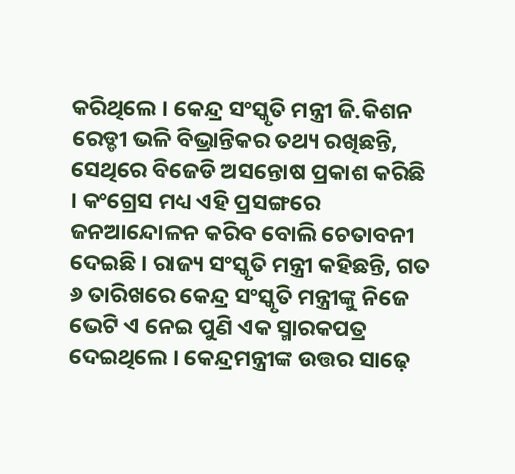କରିଥିଲେ । କେନ୍ଦ୍ର ସଂସ୍କୃତି ମନ୍ତ୍ରୀ ଜି.କିଶନ ରେଡ୍ଡୀ ଭଳି ବିଭ୍ରାନ୍ତିକର ତଥ୍ୟ ରଖିଛନ୍ତି, ସେଥିରେ ବିଜେଡି ଅସନ୍ତୋଷ ପ୍ରକାଶ କରିଛି । କଂଗ୍ରେସ ମଧ୍ୟ ଏହି ପ୍ରସଙ୍ଗରେ ଜନଆନ୍ଦୋଳନ କରିବ ବୋଲି ଚେତାବନୀ ଦେଇଛି । ରାଜ୍ୟ ସଂସ୍କୃତି ମନ୍ତ୍ରୀ କହିଛନ୍ତି, ଗତ ୬ ତାରିଖରେ କେନ୍ଦ୍ର ସଂସ୍କୃତି ମନ୍ତ୍ରୀଙ୍କୁ ନିଜେ ଭେଟି ଏ ନେଇ ପୁଣି ଏକ ସ୍ମାରକପତ୍ର ଦେଇଥିଲେ । କେନ୍ଦ୍ରମନ୍ତ୍ରୀଙ୍କ ଉତ୍ତର ସାଢ଼େ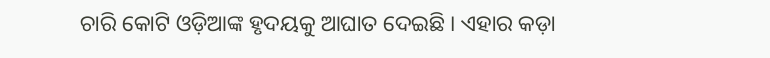ଚାରି କୋଟି ଓଡ଼ିଆଙ୍କ ହୃଦୟକୁ ଆଘାତ ଦେଇଛି । ଏହାର କଡ଼ା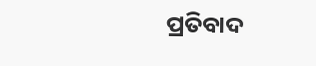ପ୍ରତିବାଦ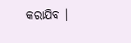କରାଯିବ ।